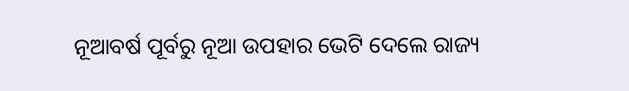ନୂଆବର୍ଷ ପୂର୍ବରୁ ନୂଆ ଉପହାର ଭେଟି ଦେଲେ ରାଜ୍ୟ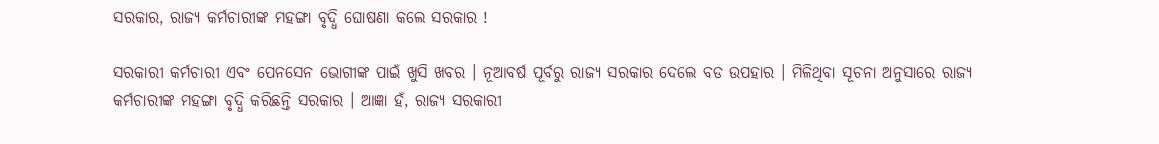ସରକାର, ରାଜ୍ୟ କର୍ମଚାରୀଙ୍କ ମହଙ୍ଗା ବୃଦ୍ଧି ଘୋଷଣା କଲେ ସରକାର !

ସରକାରୀ କର୍ମଚାରୀ ଏବଂ ପେନସେନ ଭୋଗୀଙ୍କ ପାଇଁ ଖୁସି ଖବର । ନୂଆବର୍ଷ ପୂର୍ବରୁ ରାଜ୍ୟ ସରକାର ଦେଲେ ବଡ ଉପହାର । ମିଳିଥିବା ସୂଚନା ଅନୁସାରେ ରାଜ୍ୟ କର୍ମଚାରୀଙ୍କ ମହଙ୍ଗା ବୃଦ୍ଧି କରିଛନ୍ତି ସରକାର । ଆଜ୍ଞା ହଁ, ରାଜ୍ୟ ସରକାରୀ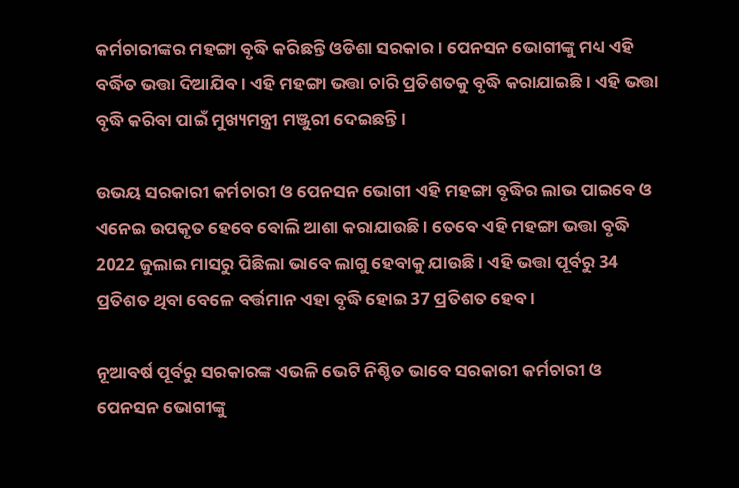କର୍ମଚାରୀଙ୍କର ମହଙ୍ଗା ବୃଦ୍ଧି କରିଛନ୍ତି ଓଡିଶା ସରକାର । ପେନସନ ଭୋଗୀଙ୍କୁ ମଧ୍ୟ ଏହି ବର୍ଦ୍ଧିତ ଭତ୍ତା ଦିଆଯିବ । ଏହି ମହଙ୍ଗା ଭତ୍ତା ଚାରି ପ୍ରତିଶତକୁ ବୃଦ୍ଧି କରାଯାଇଛି । ଏହି ଭତ୍ତା ବୃଦ୍ଧି କରିବା ପାଇଁ ମୁଖ୍ୟମନ୍ତ୍ରୀ ମଞ୍ଜୁରୀ ଦେଇଛନ୍ତି ।

ଉଭୟ ସରକାରୀ କର୍ମଚାରୀ ଓ ପେନସନ ଭୋଗୀ ଏହି ମହଙ୍ଗା ବୃଦ୍ଧିର ଲାଭ ପାଇବେ ଓ ଏନେଇ ଉପକୃତ ହେବେ ବୋଲି ଆଶା କରାଯାଉଛି । ତେବେ ଏହି ମହଙ୍ଗା ଭତ୍ତା ବୃଦ୍ଧି 2022 ଜୁଲାଇ ମାସରୁ ପିଛିଲା ଭାବେ ଲାଗୁ ହେବାକୁ ଯାଉଛି । ଏହି ଭତ୍ତା ପୂର୍ବରୁ 34 ପ୍ରତିଶତ ଥିବା ବେଳେ ବର୍ତ୍ତମାନ ଏହା ବୃଦ୍ଧି ହୋଇ 37 ପ୍ରତିଶତ ହେବ ।

ନୂଆବର୍ଷ ପୂର୍ବରୁ ସରକାରଙ୍କ ଏଭଳି ଭେଟି ନିଶ୍ଚିତ ଭାବେ ସରକାରୀ କର୍ମଚାରୀ ଓ ପେନସନ ଭୋଗୀଙ୍କୁ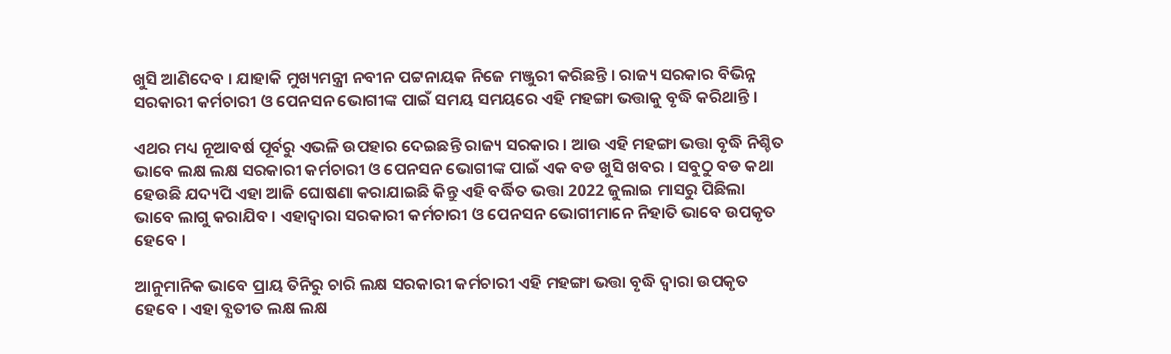ଖୁସି ଆଣିଦେବ । ଯାହାକି ମୁଖ୍ୟମନ୍ତ୍ରୀ ନବୀନ ପଟ୍ଟନାୟକ ନିଜେ ମଞ୍ଜୁରୀ କରିଛନ୍ତି । ରାଜ୍ୟ ସରକାର ବିଭିନ୍ନ ସରକାରୀ କର୍ମଚାରୀ ଓ ପେନସନ ଭୋଗୀଙ୍କ ପାଇଁ ସମୟ ସମୟରେ ଏହି ମହଙ୍ଗା ଭତ୍ତାକୁ ବୃଦ୍ଧି କରିଥାନ୍ତି ।

ଏଥର ମଧ୍ୟ ନୂଆବର୍ଷ ପୂର୍ବରୁ ଏଭଳି ଉପହାର ଦେଇଛନ୍ତି ରାଜ୍ୟ ସରକାର । ଆଉ ଏହି ମହଙ୍ଗା ଭତ୍ତା ବୃଦ୍ଧି ନିଶ୍ଚିତ ଭାବେ ଲକ୍ଷ ଲକ୍ଷ ସରକାରୀ କର୍ମଚାରୀ ଓ ପେନସନ ଭୋଗୀଙ୍କ ପାଇଁ ଏକ ବଡ ଖୁସି ଖବର । ସବୁଠୁ ବଡ କଥା ହେଉଛି ଯଦ୍ୟପି ଏହା ଆଜି ଘୋଷଣା କରାଯାଇଛି କିନ୍ତୁ ଏହି ବର୍ଦ୍ଧିତ ଭତ୍ତା 2022 ଜୁଲାଇ ମାସରୁ ପିଛିଲା ଭାବେ ଲାଗୁ କରାଯିବ । ଏହାଦ୍ବାରା ସରକାରୀ କର୍ମଚାରୀ ଓ ପେନସନ ଭୋଗୀମାନେ ନିହାତି ଭାବେ ଉପକୃତ ହେବେ ।

ଆନୁମାନିକ ଭାବେ ପ୍ରାୟ ତିନିରୁ ଚାରି ଲକ୍ଷ ସରକାରୀ କର୍ମଚାରୀ ଏହି ମହଙ୍ଗା ଭତ୍ତା ବୃଦ୍ଧି ଦ୍ଵାରା ଉପକୃତ ହେବେ । ଏହା ବ୍ଯତୀତ ଲକ୍ଷ ଲକ୍ଷ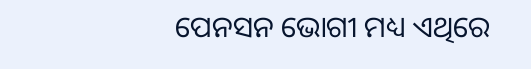ପେନସନ ଭୋଗୀ ମଧ୍ୟ ଏଥିରେ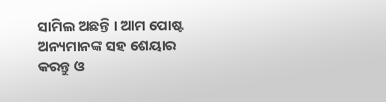ସାମିଲ ଅଛନ୍ତି । ଆମ ପୋଷ୍ଟ ଅନ୍ୟମାନଙ୍କ ସହ ଶେୟାର କରନ୍ତୁ ଓ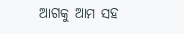ଆଗକୁ ଆମ ସହ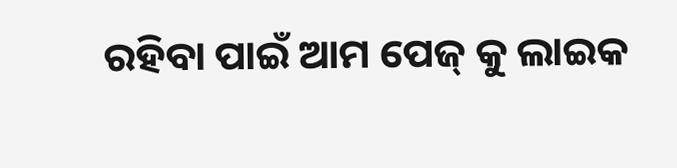ରହିବା ପାଇଁ ଆମ ପେଜ୍ କୁ ଲାଇକ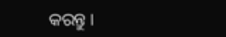କରନ୍ତୁ ।